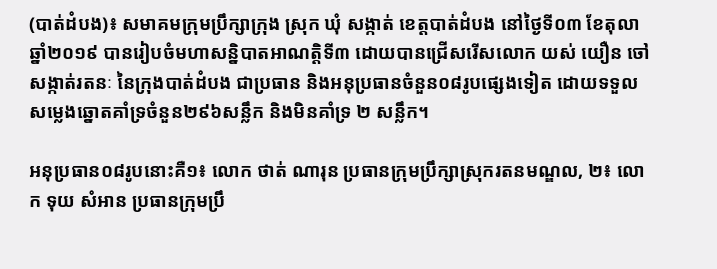(បាត់ដំបង)៖ សមាគមក្រុមប្រឹក្សាក្រុង ស្រុក ឃុំ សង្កាត់ ខេត្តបាត់ដំបង នៅថ្ងៃទី០៣ ខែតុលា ឆ្នាំ២០១៩ បានរៀបចំមហាសន្និបាតអាណត្តិទី៣ ដោយបានជ្រើសរើសលោក យស់ យឿន ចៅសង្កាត់រតនៈ នៃក្រុងបាត់ដំបង ជាប្រធាន និងអនុប្រធានចំនួន០៨រូបផ្សេងទៀត ដោយទទួលសម្លេងឆ្នោតគាំទ្រចំនួន២៩៦សន្លឹក និងមិនគាំទ្រ ២ សន្លឹក។

អនុប្រធាន០៨រូបនោះគឺ១៖ លោក ថាត់ ណារុន ប្រធានក្រុមប្រឹក្សាស្រុករតនមណ្ឌល, ២៖ លោក ទុយ សំអាន ប្រធានក្រុមប្រឹ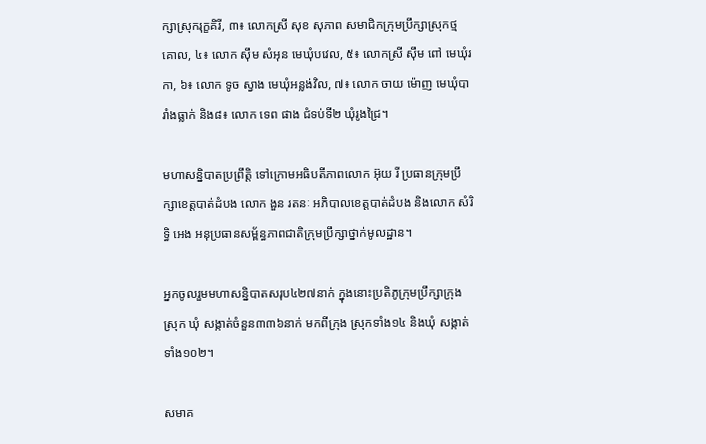ក្សាស្រុករុក្ខគិរី, ៣៖ លោកស្រី សុខ សុភាព សមាជិកក្រុមប្រឹក្សាស្រុកថ្មគោល, ៤៖ លោក ស៊ឹម សំអុន មេឃុំបវេល, ៥៖ លោកស្រី ស៊ឹម ពៅ មេឃុំរកា, ៦៖ លោក ទូច ស្វាង មេឃុំអន្លង់វិល, ៧៖ លោក ចាយ ម៉ោញ មេឃុំបារាំងធ្លាក់ និង៨៖ លោក ទេព ផាង ជំទប់ទី២ ឃុំរូងជ្រៃ។

មហាសន្និបាតប្រព្រឹត្តិ ទៅក្រោមអធិបតីភាពលោក អ៊ុយ រី ប្រធានក្រុមប្រឹក្សាខេត្តបាត់ដំបង លោក ងួន រតនៈ អភិបាលខេត្តបាត់ដំបង និងលោក សំរិទ្ធិ អេង អនុប្រធានសម្ព័ន្ធភាពជាតិក្រុមប្រឹក្សាថ្នាក់មូលដ្ឋាន។

អ្នកចូលរួមមហាសន្និបាតសរុប៤២៧នាក់ ក្នុងនោះប្រតិភូក្រុមប្រឹក្សាក្រុង ស្រុក ឃុំ សង្កាត់ចំនួន៣៣៦នាក់ មកពីក្រុង ស្រុកទាំង១៤ និងឃុំ សង្កាត់ទាំង១០២។

សមាគ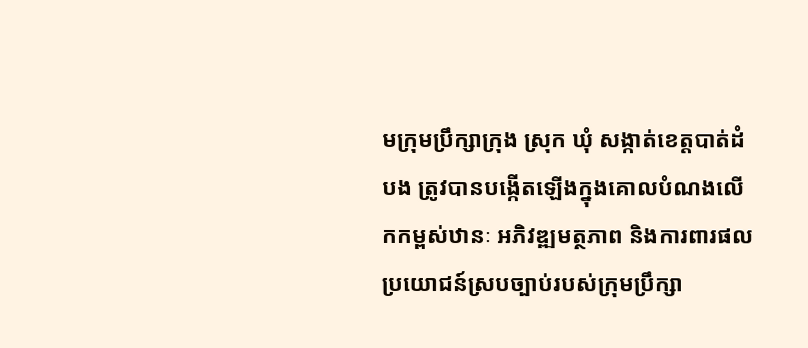មក្រុមប្រឹក្សាក្រុង ស្រុក ឃុំ សង្កាត់ខេត្តបាត់ដំបង ត្រូវបានបង្កើតឡើងក្នុងគោលបំណងលើកកម្ពស់ឋានៈ អភិវឌ្ឍមត្ថភាព និងការពារផលប្រយោជន៍ស្របច្បាប់របស់ក្រុមប្រឹក្សា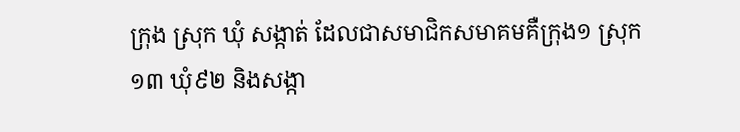ក្រុង ស្រុក ឃុំ សង្កាត់ ដែលជាសមាជិកសមាគមគឺក្រុង១ ស្រុក១៣ ឃុំ៩២ និងសង្កា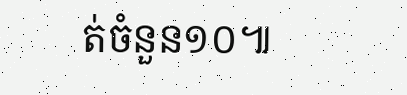ត់ចំនួន១០៕